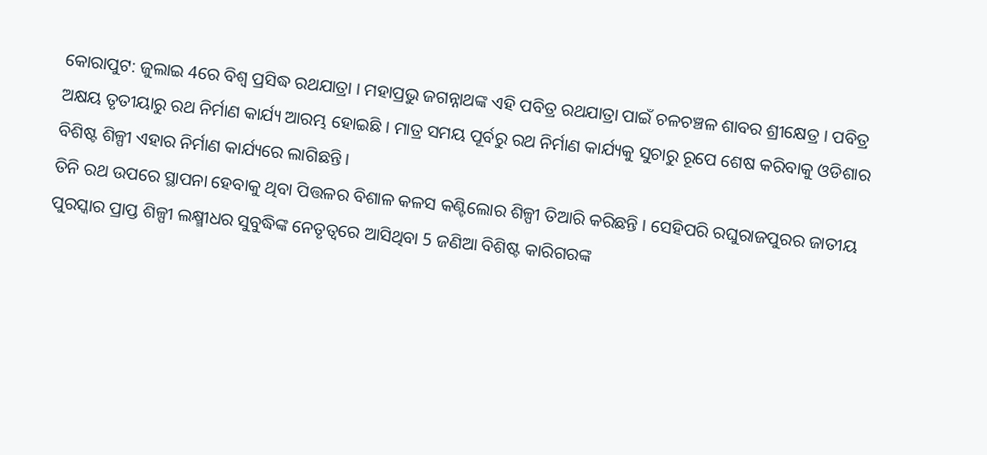କୋରାପୁଟ: ଜୁଲାଇ 4ରେ ବିଶ୍ବ ପ୍ରସିଦ୍ଧ ରଥଯାତ୍ରା । ମହାପ୍ରଭୁ ଜଗନ୍ନାଥଙ୍କ ଏହି ପବିତ୍ର ରଥଯାତ୍ରା ପାଇଁ ଚଳଚଞ୍ଚଳ ଶାବର ଶ୍ରୀକ୍ଷେତ୍ର । ପବିତ୍ର ଅକ୍ଷୟ ତୃତୀୟାରୁ ରଥ ନିର୍ମାଣ କାର୍ଯ୍ୟ ଆରମ୍ଭ ହୋଇଛି । ମାତ୍ର ସମୟ ପୂର୍ବରୁ ରଥ ନିର୍ମାଣ କାର୍ଯ୍ୟକୁ ସୁଚାରୁ ରୂପେ ଶେଷ କରିବାକୁ ଓଡିଶାର ବିଶିଷ୍ଟ ଶିଳ୍ପୀ ଏହାର ନିର୍ମାଣ କାର୍ଯ୍ୟରେ ଲାଗିଛନ୍ତି ।
ତିନି ରଥ ଉପରେ ସ୍ଥାପନା ହେବାକୁ ଥିବା ପିତ୍ତଳର ବିଶାଳ କଳସ କଣ୍ଟିଲୋର ଶିଳ୍ପୀ ତିଆରି କରିଛନ୍ତି । ସେହିପରି ରଘୁରାଜପୁରର ଜାତୀୟ ପୁରସ୍କାର ପ୍ରାପ୍ତ ଶିଳ୍ପୀ ଲକ୍ଷ୍ମୀଧର ସୁବୁଦ୍ଧିଙ୍କ ନେତୃତ୍ୱରେ ଆସିଥିବା 5 ଜଣିଆ ବିଶିଷ୍ଟ କାରିଗରଙ୍କ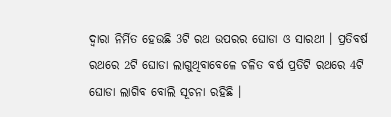ଦ୍ୱାରା ନିର୍ମିତ ହେଉଛି 3ଟି ରଥ ଉପରର ଘୋଡା ଓ ସାରଥୀ । ପ୍ରତିବର୍ଷ ରଥରେ 2ଟି ଘୋଡା ଲାଗୁଥିବାବେଳେ ଚଳିତ ବର୍ଷ ପ୍ରତିଟି ରଥରେ 4ଟି ଘୋଡା ଲାଗିବ ବୋଲି ସୂଚନା ରହିଛି ।